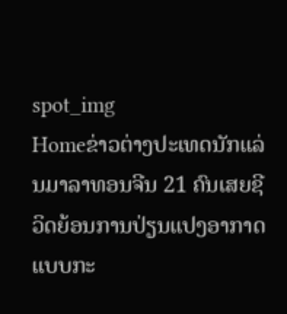spot_img
Homeຂ່າວຕ່າງປະເທດນັກແລ່ນມາລາທອນຈີນ 21 ຄົນເສຍຊີວິດຍ້ອນການປ່ຽນແປງອາກາດແບບກະ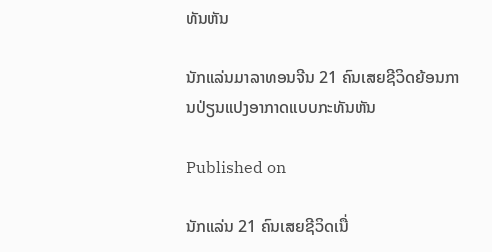ທັນຫັນ

ນັກແລ່ນມາລາທອນຈີນ 21 ຄົນເສຍຊີວິດຍ້ອນການປ່ຽນແປງອາກາດແບບກະທັນຫັນ

Published on

ນັກແລ່ນ 21 ຄົນເສຍຊີວິດເນື່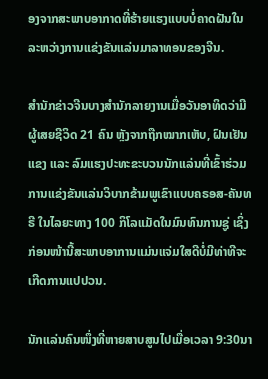ອງຈາກສະພາບອາກາດທີ່ຮ້າຍແຮງແບບບໍ່ຄາດຝັນໃນລະຫວ່າງການແຂ່ງຂັນແລ່ນມາລາທອນຂອງຈີນ.

ສຳນັກຂ່າວຈີນບາງສຳນັກລາຍງານເມື່ອວັນອາທິດວ່າມີຜູ້ເສຍຊີວິດ 21 ຄົນ ຫຼັງຈາກຖືກໝາກເຫັບ, ຝົນເຢັນແຂງ ແລະ ລົມແຮງປະທະຂະບວນນັກແລ່ນທີ່ເຂົ້າຮ່ວມການແຂ່ງຂັນແລ່ນວິບາກຂ້າມພູເຂົາແບບຄຣອສ-ຄັນທຣີ ໃນໄລຍະທາງ 100 ກິໂລແມັດໃນມົນທົນການຊູ່ ເຊິ່ງກ່ອນໜ້ານີ້ສະພາບອາການແມ່ນແຈ່ມໃສດີບໍ່ມີທ່າທີຈະເກີດການແປປວນ.

ນັກແລ່ນຄົນໜຶ່ງທີ່ຫາຍສາບສູນໄປເມື່ອເວລາ 9:30ນາ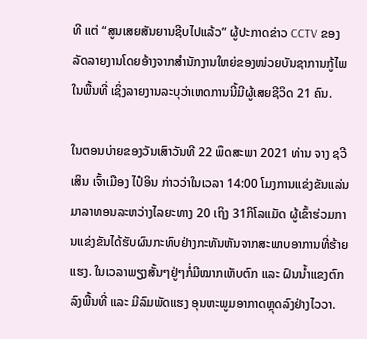ທີ ແຕ່ “ສູນເສຍສັນຍານຊີບໄປແລ້ວ” ຜູ້ປະກາດຂ່າວ CCTV ຂອງລັດລາຍງານໂດຍອ້າງຈາກສຳນັກງານໃຫຍ່ຂອງໜ່ວຍບັນຊາການກູ້ໄພໃນພື້ນທີ່ ເຊິ່ງລາຍງານລະບຸວ່າເຫດການນີ້ມີຜູ້ເສຍຊີວິດ 21 ຄົນ.

ໃນຕອນບ່າຍຂອງວັນເສົາວັນທີ 22 ພຶດສະພາ 2021 ທ່ານ ຈາງ ຊວີເສິນ ເຈົ້າເມືອງ ໄປ໋ອິນ ກ່າວວ່າໃນເວລາ 14:00 ໂມງການແຂ່ງຂັນແລ່ນມາລາທອນລະຫວ່າງໄລຍະທາງ 20 ເຖິງ 31ກິໂລແມັດ ຜູ້ເຂົ້າຮ່ວມການແຂ່ງຂັນໄດ້ຮັບຜົນກະທົບຢ່າງກະທັນຫັນຈາກສະພາບອາການທີ່ຮ້າຍແຮງ. ໃນເວລາພຽງສັ້ນໆຢູ່ໆກໍ່ມີໝາກເຫັບຕົກ ແລະ ຝົນນໍ້າແຂງຕົກລົງພື້ນທີ່ ແລະ ມີລົມພັດແຮງ ອຸນຫະພູມອາກາດຫຼຸດລົງຢ່າງໄວວາ.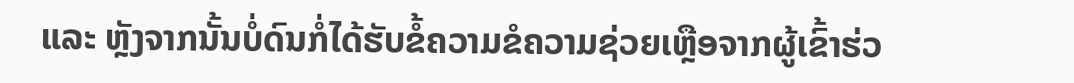ແລະ ຫຼັງຈາກນັ້ນບໍ່ດົນກໍ່ໄດ້ຮັບຂໍ້ຄວາມຂໍຄວາມຊ່ວຍເຫຼືອຈາກຜູ້ເຂົ້າຮ່ວ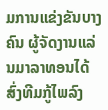ມການແຂ່ງຂັນບາງຄົນ ຜູ້ຈັດງານແລ່ນມາລາທອນໄດ້ສົ່ງທີມກູ້ໄພລົງ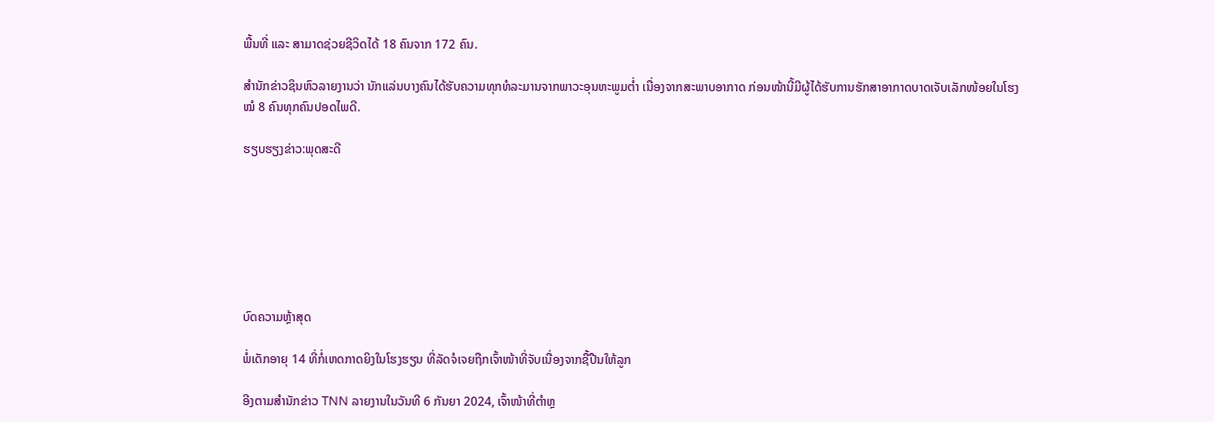ພື້ນທີ່ ແລະ ສາມາດຊ່ວຍຊີວິດໄດ້ 18 ຄົນຈາກ 172 ຄົນ.

ສຳນັກຂ່າວຊິນຫົວລາຍງານວ່າ ນັກແລ່ນບາງຄົນໄດ້ຮັບຄວາມທຸກທໍລະມານຈາກພາວະອຸນຫະພູມຕໍ່າ ເນື່ອງຈາກສະພາບອາກາດ ກ່ອນໜ້ານີ້ມີຜູ້ໄດ້ຮັບການຮັກສາອາກາດບາດເຈັບເລັກໜ້ອຍໃນໂຮງໝໍ 8 ຄົນທຸກຄົນປອດໄພດີ.

ຮຽບຮຽງຂ່າວ:ພຸດສະດີ







ບົດຄວາມຫຼ້າສຸດ

ພໍ່ເດັກອາຍຸ 14 ທີ່ກໍ່ເຫດກາດຍິງໃນໂຮງຮຽນ ທີ່ລັດຈໍເຈຍຖືກເຈົ້າໜ້າທີ່ຈັບເນື່ອງຈາກຊື້ປືນໃຫ້ລູກ

ອີງຕາມສຳນັກຂ່າວ TNN ລາຍງານໃນວັນທີ 6 ກັນຍາ 2024, ເຈົ້າໜ້າທີ່ຕຳຫຼ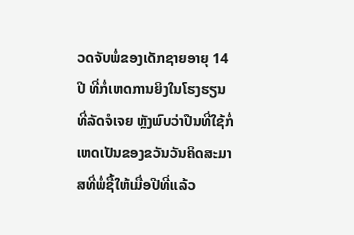ວດຈັບພໍ່ຂອງເດັກຊາຍອາຍຸ 14 ປີ ທີ່ກໍ່ເຫດການຍິງໃນໂຮງຮຽນທີ່ລັດຈໍເຈຍ ຫຼັງພົບວ່າປືນທີ່ໃຊ້ກໍ່ເຫດເປັນຂອງຂວັນວັນຄິດສະມາສທີ່ພໍ່ຊື້ໃຫ້ເມື່ອປີທີ່ແລ້ວ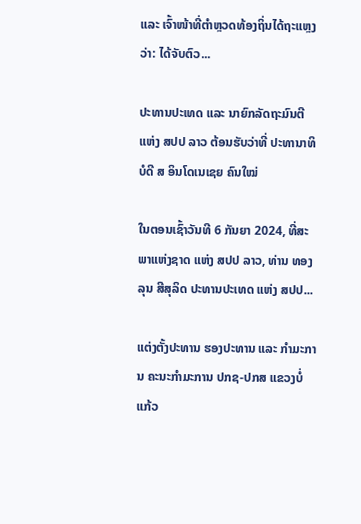ແລະ ເຈົ້າໜ້າທີ່ຕຳຫຼວດທ້ອງຖິ່ນໄດ້ຖະແຫຼງວ່າ: ໄດ້ຈັບຕົວ...

ປະທານປະເທດ ແລະ ນາຍົກລັດຖະມົນຕີ ແຫ່ງ ສປປ ລາວ ຕ້ອນຮັບວ່າທີ່ ປະທານາທິບໍດີ ສ ອິນໂດເນເຊຍ ຄົນໃໝ່

ໃນຕອນເຊົ້າວັນທີ 6 ກັນຍາ 2024, ທີ່ສະພາແຫ່ງຊາດ ແຫ່ງ ສປປ ລາວ, ທ່ານ ທອງລຸນ ສີສຸລິດ ປະທານປະເທດ ແຫ່ງ ສປປ...

ແຕ່ງຕັ້ງປະທານ ຮອງປະທານ ແລະ ກຳມະການ ຄະນະກຳມະການ ປກຊ-ປກສ ແຂວງບໍ່ແກ້ວ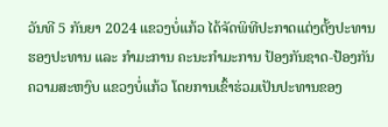ວັນທີ 5 ກັນຍາ 2024 ແຂວງບໍ່ແກ້ວ ໄດ້ຈັດພິທີປະກາດແຕ່ງຕັ້ງປະທານ ຮອງປະທານ ແລະ ກຳມະການ ຄະນະກຳມະການ ປ້ອງກັນຊາດ-ປ້ອງກັນຄວາມສະຫງົບ ແຂວງບໍ່ແກ້ວ ໂດຍການເຂົ້າຮ່ວມເປັນປະທານຂອງ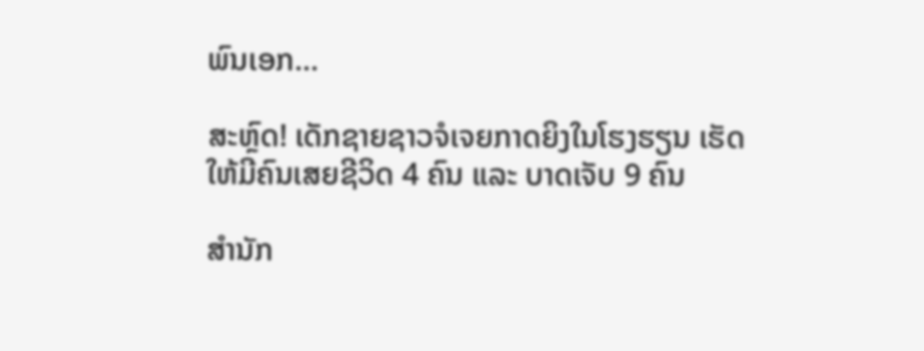ພົນເອກ...

ສະຫຼົດ! ເດັກຊາຍຊາວຈໍເຈຍກາດຍິງໃນໂຮງຮຽນ ເຮັດໃຫ້ມີຄົນເສຍຊີວິດ 4 ຄົນ ແລະ ບາດເຈັບ 9 ຄົນ

ສຳນັກ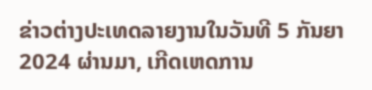ຂ່າວຕ່າງປະເທດລາຍງານໃນວັນທີ 5 ກັນຍາ 2024 ຜ່ານມາ, ເກີດເຫດການ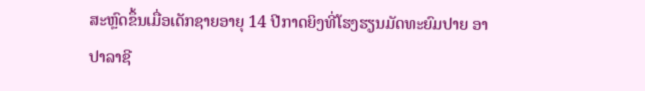ສະຫຼົດຂຶ້ນເມື່ອເດັກຊາຍອາຍຸ 14 ປີກາດຍິງທີ່ໂຮງຮຽນມັດທະຍົມປາຍ ອາປາລາຊີ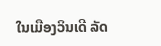ໃນເມືອງວິນເດີ ລັດ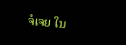ຈໍເຈຍ ໃນ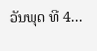ວັນພຸດ ທີ 4...